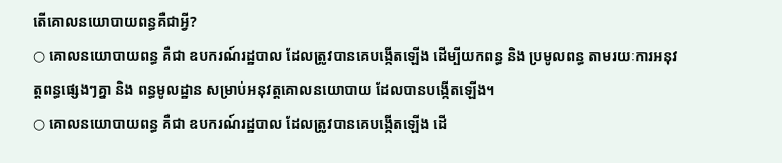តើគោលនយោបាយពន្ធគឺជាអ្វី?
○ គោលនយោបាយពន្ធ គឺជា ឧបករណ៍រដ្ឋបាល ដែលត្រូវបានគេបង្កើតឡើង ដើម្បីយកពន្ធ និង ប្រមូលពន្ធ តាមរយៈការអនុវត្តពន្ធផ្សេងៗគ្នា និង ពន្ធមូលដ្ឋាន សម្រាប់អនុវត្តគោលនយោបាយ ដែលបានបង្កើតឡើង។
○ គោលនយោបាយពន្ធ គឺជា ឧបករណ៍រដ្ឋបាល ដែលត្រូវបានគេបង្កើតឡើង ដើ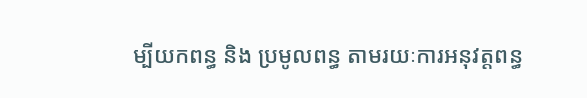ម្បីយកពន្ធ និង ប្រមូលពន្ធ តាមរយៈការអនុវត្តពន្ធ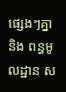ផ្សេងៗគ្នា និង ពន្ធមូលដ្ឋាន ស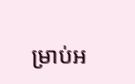ម្រាប់អ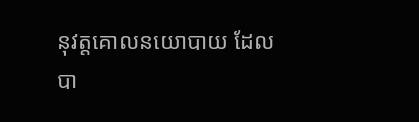នុវត្តគោលនយោបាយ ដែលបា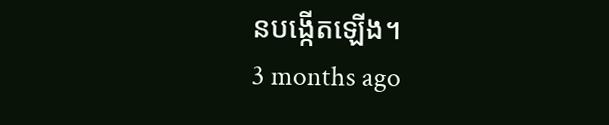នបង្កើតឡើង។
3 months ago